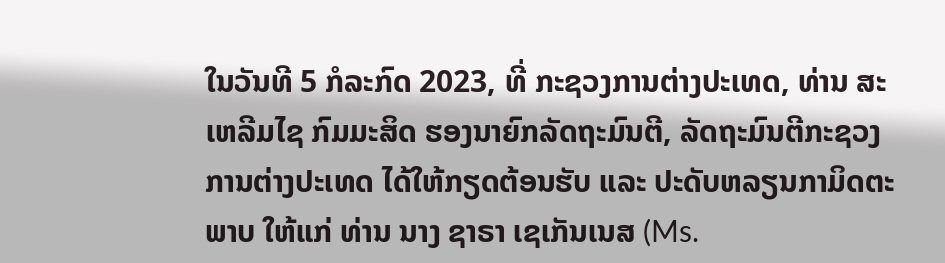ໃນວັນທີ 5 ກໍລະກົດ 2023, ທີ່ ກະຊວງການຕ່າງປະເທດ, ທ່ານ ສະເຫລີມໄຊ ກົມມະສິດ ຮອງນາຍົກລັດຖະມົນຕີ, ລັດຖະມົນຕີກະຊວງການຕ່າງປະເທດ ໄດ້ໃຫ້ກຽດຕ້ອນຮັບ ແລະ ປະດັບຫລຽນກາມິດຕະພາບ ໃຫ້ແກ່ ທ່ານ ນາງ ຊາຣາ ເຊເກັນເນສ (Ms.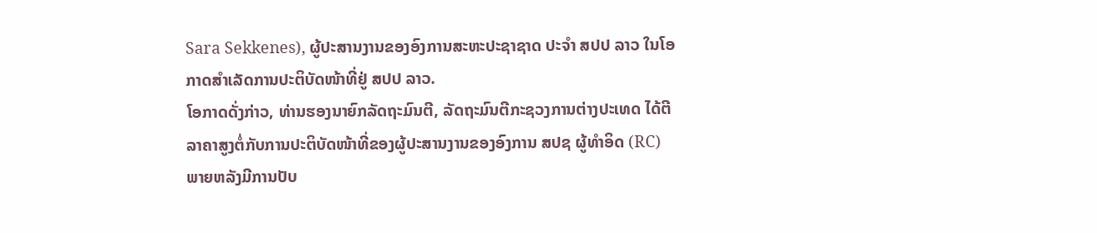Sara Sekkenes), ຜູ້ປະສານງານຂອງອົງການສະຫະປະຊາຊາດ ປະຈຳ ສປປ ລາວ ໃນໂອກາດສຳເລັດການປະຕິບັດໜ້າທີ່ຢູ່ ສປປ ລາວ.
ໂອກາດດັ່ງກ່າວ, ທ່ານຮອງນາຍົກລັດຖະມົນຕີ, ລັດຖະມົນຕີກະຊວງການຕ່າງປະເທດ ໄດ້ຕີລາຄາສູງຕໍ່ກັບການປະຕິບັດໜ້າທີ່ຂອງຜູ້ປະສານງານຂອງອົງການ ສປຊ ຜູ້ທຳອິດ (RC) ພາຍຫລັງມີການປັບ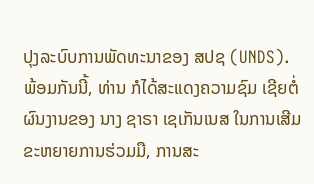ປຸງລະບົບການພັດທະນາຂອງ ສປຊ (UNDS). ພ້ອມກັນນີ້, ທ່ານ ກໍໄດ້ສະແດງຄວາມຊົມ ເຊີຍຕໍ່ຜົນງານຂອງ ນາງ ຊາຣາ ເຊເກັນເນສ ໃນການເສີມຂະຫຍາຍການຮ່ວມມື, ການສະ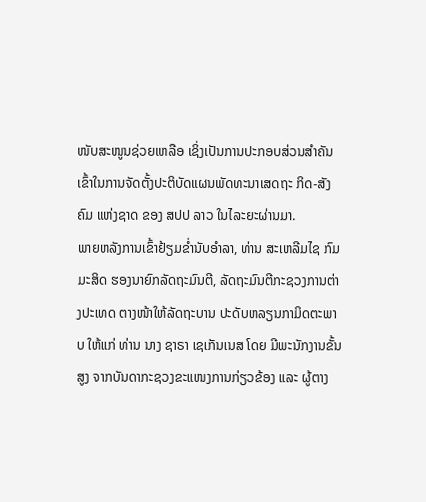ໜັບສະໜູນຊ່ວຍເຫລືອ ເຊິ່ງເປັນການປະກອບສ່ວນສຳຄັນ ເຂົ້າໃນການຈັດຕັ້ງປະຕິບັດແຜນພັດທະນາເສດຖະ ກິດ-ສັງຄົມ ແຫ່ງຊາດ ຂອງ ສປປ ລາວ ໃນໄລະຍະຜ່ານມາ.
ພາຍຫລັງການເຂົ້າຢ້ຽມຂ່ຳນັບອຳລາ, ທ່ານ ສະເຫລີມໄຊ ກົມມະສິດ ຮອງນາຍົກລັດຖະມົນຕີ, ລັດຖະມົນຕີກະຊວງການຕ່າງປະເທດ ຕາງໜ້າໃຫ້ລັດຖະບານ ປະດັບຫລຽນກາມິດຕະພາບ ໃຫ້ແກ່ ທ່ານ ນາງ ຊາຣາ ເຊເກັນເນສ ໂດຍ ມີພະນັກງານຂັ້ນສູງ ຈາກບັນດາກະຊວງຂະແໜງການກ່ຽວຂ້ອງ ແລະ ຜູ້ຕາງ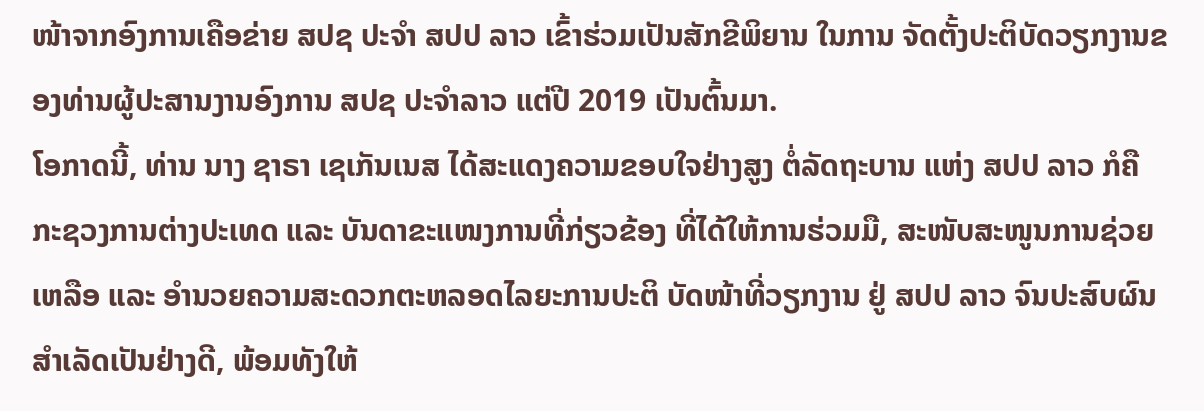ໜ້າຈາກອົງການເຄືອຂ່າຍ ສປຊ ປະຈຳ ສປປ ລາວ ເຂົ້າຮ່ວມເປັນສັກຂີພິຍານ ໃນການ ຈັດຕັ້ງປະຕິບັດວຽກງານຂອງທ່ານຜູ້ປະສານງານອົງການ ສປຊ ປະຈຳລາວ ແຕ່ປີ 2019 ເປັນຕົ້ນມາ.
ໂອກາດນີ້, ທ່ານ ນາງ ຊາຣາ ເຊເກັນເນສ ໄດ້ສະແດງຄວາມຂອບໃຈຢ່າງສູງ ຕໍ່ລັດຖະບານ ແຫ່ງ ສປປ ລາວ ກໍຄື ກະຊວງການຕ່າງປະເທດ ແລະ ບັນດາຂະແໜງການທີ່ກ່ຽວຂ້ອງ ທີ່ໄດ້ໃຫ້ການຮ່ວມມື, ສະໜັບສະໜູນການຊ່ວຍເຫລືອ ແລະ ອຳນວຍຄວາມສະດວກຕະຫລອດໄລຍະການປະຕິ ບັດໜ້າທີ່ວຽກງານ ຢູ່ ສປປ ລາວ ຈົນປະສົບຜົນສໍາເລັດເປັນຢ່າງດີ, ພ້ອມທັງໃຫ້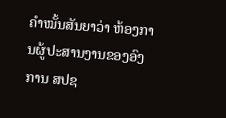ຄຳໝັ້ນສັນຍາວ່າ ຫ້ອງການຜູ້ປະສານງານຂອງອົງການ ສປຊ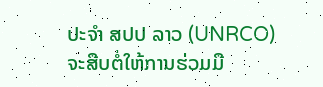ປະຈຳ ສປປ ລາວ (UNRCO) ຈະສືບຕໍ່ໃຫ້ການຮ່ວມມື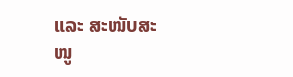ແລະ ສະໜັບສະໜູ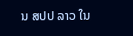ນ ສປປ ລາວ ໃນ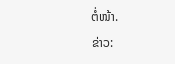ຕໍ່ໜ້າ.
ຂ່າວ: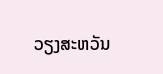ວຽງສະຫວັນ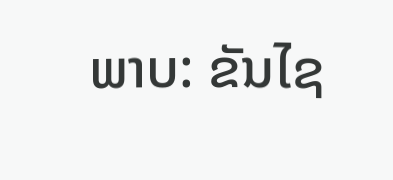ພາບ: ຂັນໄຊ